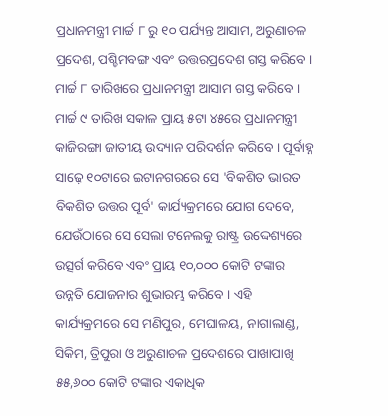ପ୍ରଧାନମନ୍ତ୍ରୀ ମାର୍ଚ୍ଚ ୮ ରୁ ୧୦ ପର୍ଯ୍ୟନ୍ତ ଆସାମ, ଅରୁଣାଚଳ ପ୍ରଦେଶ, ପଶ୍ଚିମବଙ୍ଗ ଏବଂ ଉତ୍ତରପ୍ରଦେଶ ଗସ୍ତ କରିବେ ।
ମାର୍ଚ୍ଚ ୮ ତାରିଖରେ ପ୍ରଧାନମନ୍ତ୍ରୀ ଆସାମ ଗସ୍ତ କରିବେ । ମାର୍ଚ୍ଚ ୯ ତାରିଖ ସକାଳ ପ୍ରାୟ ୫ଟା ୪୫ରେ ପ୍ରଧାନମନ୍ତ୍ରୀ କାଜିରଙ୍ଗା ଜାତୀୟ ଉଦ୍ୟାନ ପରିଦର୍ଶନ କରିବେ । ପୂର୍ବାହ୍ନ ସାଢ଼େ ୧୦ଟାରେ ଇଟାନଗରରେ ସେ 'ବିକଶିତ ଭାରତ ବିକଶିତ ଉତ୍ତର ପୂର୍ବ' କାର୍ଯ୍ୟକ୍ରମରେ ଯୋଗ ଦେବେ, ଯେଉଁଠାରେ ସେ ସେଲା ଟନେଲକୁ ରାଷ୍ଟ୍ର ଉଦ୍ଦେଶ୍ୟରେ ଉତ୍ସର୍ଗ କରିବେ ଏବଂ ପ୍ରାୟ ୧୦,୦୦୦ କୋଟି ଟଙ୍କାର ଉନ୍ନତି ଯୋଜନାର ଶୁଭାରମ୍ଭ କରିବେ । ଏହି କାର୍ଯ୍ୟକ୍ରମରେ ସେ ମଣିପୁର, ମେଘାଳୟ, ନାଗାଲାଣ୍ଡ, ସିକିମ, ତ୍ରିପୁରା ଓ ଅରୁଣାଚଳ ପ୍ରଦେଶରେ ପାଖାପାଖି ୫୫,୬୦୦ କୋଟି ଟଙ୍କାର ଏକାଧିକ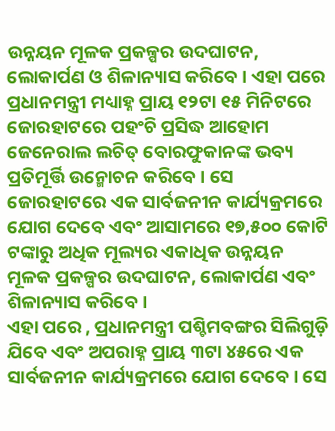ଉନ୍ନୟନ ମୂଳକ ପ୍ରକଳ୍ପର ଉଦଘାଟନ, ଲୋକାର୍ପଣ ଓ ଶିଳାନ୍ୟାସ କରିବେ । ଏହା ପରେ ପ୍ରଧାନମନ୍ତ୍ରୀ ମଧ୍ୟାହ୍ନ ପ୍ରାୟ ୧୨ଟା ୧୫ ମିନିଟରେ ଜୋରହାଟରେ ପହଂଚି ପ୍ରସିଦ୍ଧ ଆହୋମ ଜେନେରାଲ ଲଚିତ୍ ବୋରଫୁକାନଙ୍କ ଭବ୍ୟ ପ୍ରତିମୂର୍ତ୍ତି ଉନ୍ମୋଚନ କରିବେ । ସେ ଜୋରହାଟରେ ଏକ ସାର୍ବଜନୀନ କାର୍ଯ୍ୟକ୍ରମରେ ଯୋଗ ଦେବେ ଏବଂ ଆସାମରେ ୧୭,୫୦୦ କୋଟି ଟଙ୍କାରୁ ଅଧିକ ମୂଲ୍ୟର ଏକାଧିକ ଉନ୍ନୟନ ମୂଳକ ପ୍ରକଳ୍ପର ଉଦଘାଟନ, ଲୋକାର୍ପଣ ଏବଂ ଶିଳାନ୍ୟାସ କରିବେ ।
ଏହା ପରେ , ପ୍ରଧାନମନ୍ତ୍ରୀ ପଶ୍ଚିମବଙ୍ଗର ସିଲିଗୁଡ଼ି ଯିବେ ଏବଂ ଅପରାହ୍ନ ପ୍ରାୟ ୩ଟା ୪୫ରେ ଏକ ସାର୍ବଜନୀନ କାର୍ଯ୍ୟକ୍ରମରେ ଯୋଗ ଦେବେ । ସେ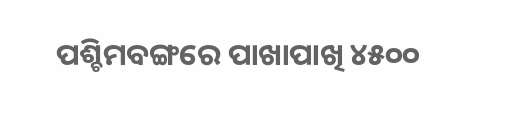ପଶ୍ଚିମବଙ୍ଗରେ ପାଖାପାଖି ୪୫୦୦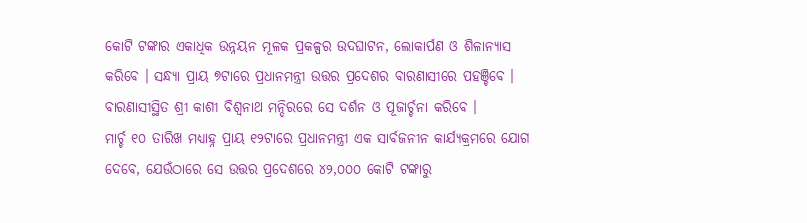କୋଟି ଟଙ୍କାର ଏକାଧିକ ଉନ୍ନୟନ ମୂଳକ ପ୍ରକଳ୍ପର ଉଦଘାଟନ, ଲୋକାର୍ପଣ ଓ ଶିଳାନ୍ୟାସ କରିବେ । ସନ୍ଧ୍ୟା ପ୍ରାୟ ୭ଟାରେ ପ୍ରଧାନମନ୍ତ୍ରୀ ଉତ୍ତର ପ୍ରଦେଶର ବାରଣାସୀରେ ପହଞ୍ଚିବେ । ବାରଣାସୀସ୍ଥିତ ଶ୍ରୀ କାଶୀ ବିଶ୍ୱନାଥ ମନ୍ଦିରରେ ସେ ଦର୍ଶନ ଓ ପୂଜାର୍ଚ୍ଚନା କରିବେ ।
ମାର୍ଚ୍ଚ ୧୦ ତାରିଖ ମଧ୍ୟାହ୍ନ ପ୍ରାୟ ୧୨ଟାରେ ପ୍ରଧାନମନ୍ତ୍ରୀ ଏକ ସାର୍ବଜନୀନ କାର୍ଯ୍ୟକ୍ରମରେ ଯୋଗ ଦେବେ, ଯେଉଁଠାରେ ସେ ଉତ୍ତର ପ୍ରଦେଶରେ ୪୨,୦୦୦ କୋଟି ଟଙ୍କାରୁ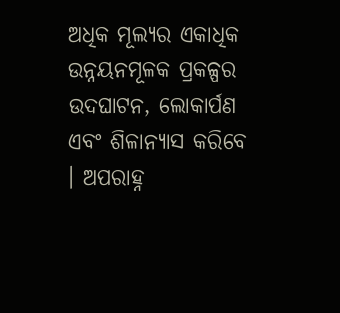ଅଧିକ ମୂଲ୍ୟର ଏକାଧିକ ଉନ୍ନୟନମୂଳକ ପ୍ରକଳ୍ପର ଉଦଘାଟନ, ଲୋକାର୍ପଣ ଏବଂ ଶିଳାନ୍ୟାସ କରିବେ । ଅପରାହ୍ନ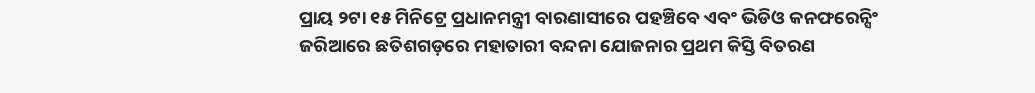ପ୍ରାୟ ୨ଟା ୧୫ ମିନିଟ୍ରେ ପ୍ରଧାନମନ୍ତ୍ରୀ ବାରଣାସୀରେ ପହଞ୍ଚିବେ ଏବଂ ଭିଡିଓ କନଫରେନ୍ସିଂ ଜରିଆରେ ଛତିଶଗଡ଼ରେ ମହାତାରୀ ବନ୍ଦନା ଯୋଜନାର ପ୍ରଥମ କିସ୍ତି ବିତରଣ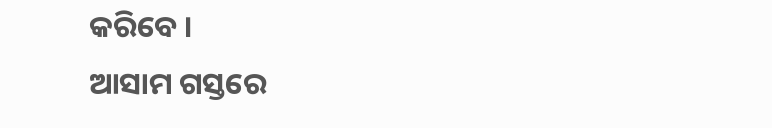କରିବେ ।
ଆସାମ ଗସ୍ତରେ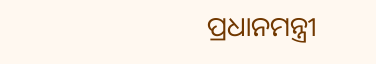ପ୍ରଧାନମନ୍ତ୍ରୀ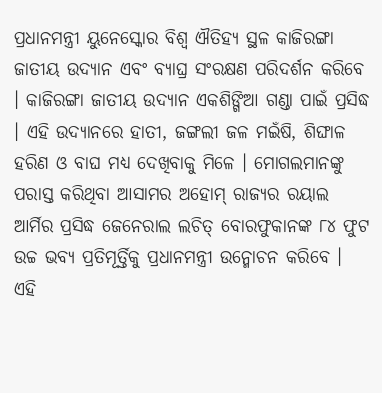ପ୍ରଧାନମନ୍ତ୍ରୀ ୟୁନେସ୍କୋର ବିଶ୍ୱ ଐତିହ୍ୟ ସ୍ଥଳ କାଜିରଙ୍ଗା ଜାତୀୟ ଉଦ୍ୟାନ ଏବଂ ବ୍ୟାଘ୍ର ସଂରକ୍ଷଣ ପରିଦର୍ଶନ କରିବେ । କାଜିରଙ୍ଗା ଜାତୀୟ ଉଦ୍ୟାନ ଏକଶିଙ୍ଗିଆ ଗଣ୍ଡା ପାଇଁ ପ୍ରସିଦ୍ଧ । ଏହି ଉଦ୍ୟାନରେ ହାତୀ, ଜଙ୍ଗଲୀ ଜଳ ମଇଁଷି, ଶିଙ୍ଘାଳ ହରିଣ ଓ ବାଘ ମଧ୍ୟ ଦେଖିବାକୁ ମିଳେ । ମୋଗଲମାନଙ୍କୁ ପରାସ୍ତ କରିଥିବା ଆସାମର ଅହୋମ୍ ରାଜ୍ୟର ରୟାଲ ଆର୍ମିର ପ୍ରସିଦ୍ଧ ଜେନେରାଲ ଲଚିତ୍ ବୋରଫୁକାନଙ୍କ ୮୪ ଫୁଟ ଉଚ୍ଚ ଭବ୍ୟ ପ୍ରତିମୂର୍ତ୍ତିକୁ ପ୍ରଧାନମନ୍ତ୍ରୀ ଉନ୍ମୋଚନ କରିବେ । ଏହି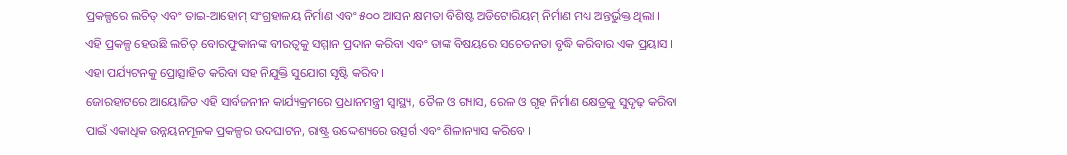ପ୍ରକଳ୍ପରେ ଲଚିତ୍ ଏବଂ ତାଇ-ଆହୋମ୍ ସଂଗ୍ରହାଳୟ ନିର୍ମାଣ ଏବଂ ୫୦୦ ଆସନ କ୍ଷମତା ବିଶିଷ୍ଟ ଅଡିଟୋରିୟମ୍ ନିର୍ମାଣ ମଧ୍ୟ ଅନ୍ତର୍ଭୁକ୍ତ ଥିଲା । ଏହି ପ୍ରକଳ୍ପ ହେଉଛି ଲଚିତ୍ ବୋରଫୁକାନଙ୍କ ବୀରତ୍ୱକୁ ସମ୍ମାନ ପ୍ରଦାନ କରିବା ଏବଂ ତାଙ୍କ ବିଷୟରେ ସଚେତନତା ବୃଦ୍ଧି କରିବାର ଏକ ପ୍ରୟାସ । ଏହା ପର୍ଯ୍ୟଟନକୁ ପ୍ରୋତ୍ସାହିତ କରିବା ସହ ନିଯୁକ୍ତି ସୁଯୋଗ ସୃଷ୍ଟି କରିବ ।
ଜୋରହାଟରେ ଆୟୋଜିତ ଏହି ସାର୍ବଜନୀନ କାର୍ଯ୍ୟକ୍ରମରେ ପ୍ରଧାନମନ୍ତ୍ରୀ ସ୍ୱାସ୍ଥ୍ୟ, ତୈଳ ଓ ଗ୍ୟାସ, ରେଳ ଓ ଗୃହ ନିର୍ମାଣ କ୍ଷେତ୍ରକୁ ସୁଦୃଢ଼ କରିବା ପାଇଁ ଏକାଧିକ ଉନ୍ନୟନମୂଳକ ପ୍ରକଳ୍ପର ଉଦଘାଟନ, ରାଷ୍ଟ୍ର ଉଦ୍ଦେଶ୍ୟରେ ଉତ୍ସର୍ଗ ଏବଂ ଶିଳାନ୍ୟାସ କରିବେ ।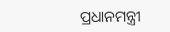ପ୍ରଧାନମନ୍ତ୍ରୀ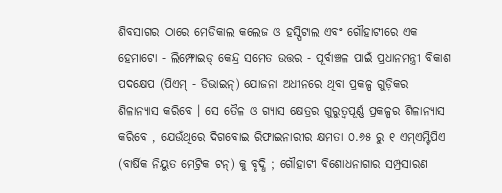ଶିବସାଗର ଠାରେ ମେଡିକାଲ କଲେଜ ଓ ହସ୍ପିଟାଲ ଏବଂ ଗୌହାଟୀରେ ଏକ ହେମାଟୋ - ଲିମ୍ଫୋଇଡ୍ କେନ୍ଦ୍ର ସମେତ ଉତ୍ତର - ପୂର୍ବାଞ୍ଚଳ ପାଇଁ ପ୍ରଧାନମନ୍ତ୍ରୀ ବିକାଶ ପଦକ୍ଷେପ (ପିଏମ୍ - ଡିଭାଇନ୍) ଯୋଜନା ଅଧୀନରେ ଥିବା ପ୍ରକଳ୍ପ ଗୁଡ଼ିକର ଶିଳାନ୍ୟାସ କରିବେ । ସେ ତୈଳ ଓ ଗ୍ୟାସ କ୍ଷେତ୍ରର ଗୁରୁତ୍ୱପୂର୍ଣ୍ଣ ପ୍ରକଳ୍ପର ଶିଳାନ୍ୟାସ କରିବେ , ଯେଉଁଥିରେ ଦିଗବୋଇ ରିଫାଇନାରୀର କ୍ଷମତା ୦.୬୫ ରୁ ୧ ଏମ୍ଏମ୍ଟିପିଏ (ବାର୍ଷିକ ନିୟୁତ ମେଟ୍ରିକ ଟନ୍) କୁ ବୃଦ୍ଧି ; ଗୌହାଟୀ ବିଶୋଧନାଗାର ସମ୍ପ୍ରସାରଣ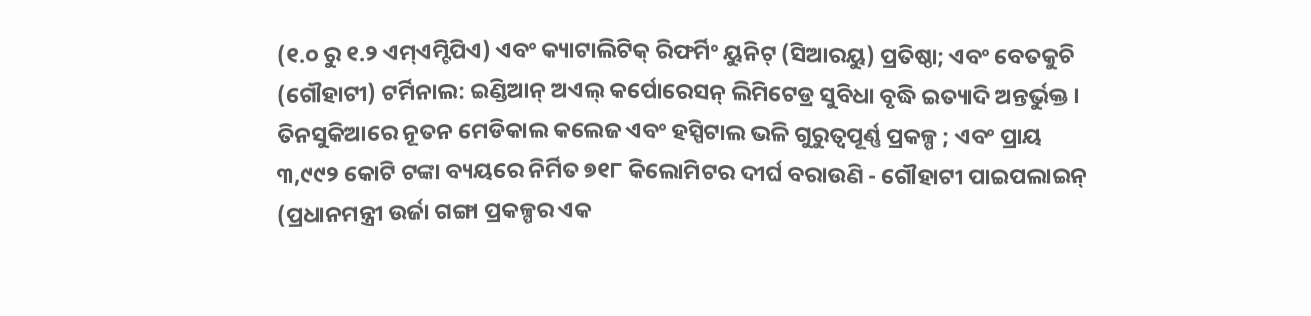(୧.୦ ରୁ ୧.୨ ଏମ୍ଏମ୍ଟିପିଏ) ଏବଂ କ୍ୟାଟାଲିଟିକ୍ ରିଫର୍ମିଂ ୟୁନିଟ୍ (ସିଆରୟୁ) ପ୍ରତିଷ୍ଠା; ଏବଂ ବେତକୁଚି (ଗୌହାଟୀ) ଟର୍ମିନାଲ: ଇଣ୍ଡିଆନ୍ ଅଏଲ୍ କର୍ପୋରେସନ୍ ଲିମିଟେଡ୍ର ସୁବିଧା ବୃଦ୍ଧି ଇତ୍ୟାଦି ଅନ୍ତର୍ଭୁକ୍ତ ।
ତିନସୁକିଆରେ ନୂତନ ମେଡିକାଲ କଲେଜ ଏବଂ ହସ୍ପିଟାଲ ଭଳି ଗୁରୁତ୍ୱପୂର୍ଣ୍ଣ ପ୍ରକଳ୍ପ ; ଏବଂ ପ୍ରାୟ ୩,୯୯୨ କୋଟି ଟଙ୍କା ବ୍ୟୟରେ ନିର୍ମିତ ୭୧୮ କିଲୋମିଟର ଦୀର୍ଘ ବରାଉଣି - ଗୌହାଟୀ ପାଇପଲାଇନ୍ (ପ୍ରଧାନମନ୍ତ୍ରୀ ଉର୍ଜା ଗଙ୍ଗା ପ୍ରକଳ୍ପର ଏକ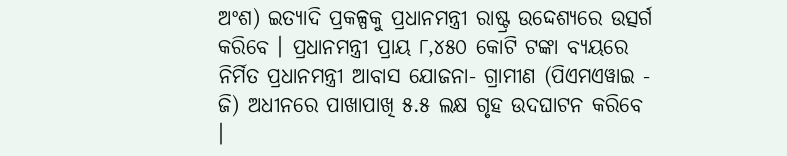ଅଂଶ) ଇତ୍ୟାଦି ପ୍ରକଳ୍ପକୁ ପ୍ରଧାନମନ୍ତ୍ରୀ ରାଷ୍ଟ୍ର ଉଦ୍ଦେଶ୍ୟରେ ଉତ୍ସର୍ଗ କରିବେ । ପ୍ରଧାନମନ୍ତ୍ରୀ ପ୍ରାୟ ୮,୪୫୦ କୋଟି ଟଙ୍କା ବ୍ୟୟରେ ନିର୍ମିତ ପ୍ରଧାନମନ୍ତ୍ରୀ ଆବାସ ଯୋଜନା- ଗ୍ରାମୀଣ (ପିଏମଏୱାଇ - ଜି) ଅଧୀନରେ ପାଖାପାଖି ୫.୫ ଲକ୍ଷ ଗୃହ ଉଦଘାଟନ କରିବେ ।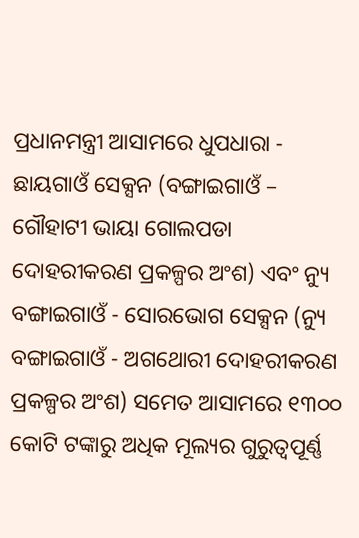ପ୍ରଧାନମନ୍ତ୍ରୀ ଆସାମରେ ଧୁପଧାରା - ଛାୟଗାଓଁ ସେକ୍ସନ (ବଙ୍ଗାଇଗାଓଁ – ଗୌହାଟୀ ଭାୟା ଗୋଲପଡା ଦୋହରୀକରଣ ପ୍ରକଳ୍ପର ଅଂଶ) ଏବଂ ନ୍ୟୁ ବଙ୍ଗାଇଗାଓଁ - ସୋରଭୋଗ ସେକ୍ସନ (ନ୍ୟୁ ବଙ୍ଗାଇଗାଓଁ - ଅଗଥୋରୀ ଦୋହରୀକରଣ ପ୍ରକଳ୍ପର ଅଂଶ) ସମେତ ଆସାମରେ ୧୩୦୦ କୋଟି ଟଙ୍କାରୁ ଅଧିକ ମୂଲ୍ୟର ଗୁରୁତ୍ୱପୂର୍ଣ୍ଣ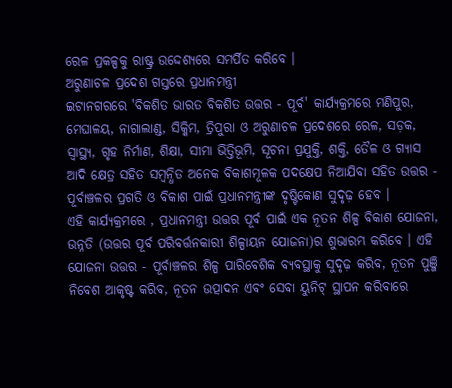ରେଳ ପ୍ରକଳ୍ପକୁ ରାଷ୍ଟ୍ର ଉଦ୍ଦେଶ୍ୟରେ ସମର୍ପିତ କରିବେ ।
ଅରୁଣାଚଳ ପ୍ରଦେଶ ଗସ୍ତରେ ପ୍ରଧାନମନ୍ତ୍ରୀ
ଇଟାନଗରରେ 'ବିକଶିତ ଭାରତ ବିକଶିତ ଉତ୍ତର - ପୂର୍ବ' କାର୍ଯ୍ୟକ୍ରମରେ ମଣିପୁର, ମେଘାଳୟ, ନାଗାଲାଣ୍ଡ, ସିକ୍କିମ, ତ୍ରିପୁରା ଓ ଅରୁଣାଚଳ ପ୍ରଦେଶରେ ରେଳ, ସଡ଼କ, ସ୍ୱାସ୍ଥ୍ୟ, ଗୃହ ନିର୍ମାଣ, ଶିକ୍ଷା, ସୀମା ଭିତ୍ତିଭୂମି, ସୂଚନା ପ୍ରଯୁକ୍ତି, ଶକ୍ତି, ତୈଳ ଓ ଗ୍ୟାସ ଆଦି କ୍ଷେତ୍ର ସହିତ ସମ୍ବନ୍ଧିତ ଅନେକ ବିକାଶମୂଳକ ପଦକ୍ଷେପ ନିଆଯିବା ସହିତ ଉତ୍ତର - ପୂର୍ବାଞ୍ଚଳର ପ୍ରଗତି ଓ ବିକାଶ ପାଇଁ ପ୍ରଧାନମନ୍ତ୍ରୀଙ୍କ ଦୃଷ୍ଟିକୋଣ ସୁଦୃଢ଼ ହେବ ।
ଏହି କାର୍ଯ୍ୟକ୍ରମରେ , ପ୍ରଧାନମନ୍ତ୍ରୀ ଉତ୍ତର ପୂର୍ବ ପାଇଁ ଏକ ନୂତନ ଶିଳ୍ପ ବିକାଶ ଯୋଜନା, ଉନ୍ନତି (ଉତ୍ତର ପୂର୍ବ ପରିବର୍ତ୍ତନକାରୀ ଶିଳ୍ପାୟନ ଯୋଜନା)ର ଶୁଭାରମ୍ଭ କରିବେ । ଏହି ଯୋଜନା ଉତ୍ତର - ପୂର୍ବାଞ୍ଚଳର ଶିଳ୍ପ ପାରିବେଶିକ ବ୍ୟବସ୍ଥାକୁ ସୁଦୃଢ଼ କରିବ, ନୂତନ ପୁଞ୍ଜି ନିବେଶ ଆକୃଷ୍ଟ କରିବ, ନୂତନ ଉତ୍ପାଦନ ଏବଂ ସେବା ୟୁନିଟ୍ ସ୍ଥାପନ କରିବାରେ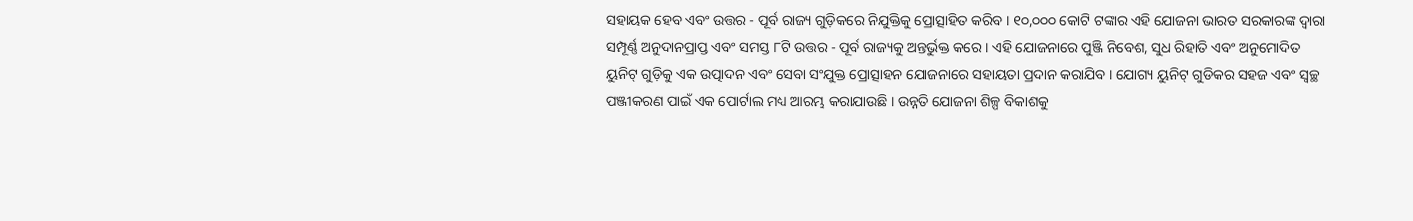ସହାୟକ ହେବ ଏବଂ ଉତ୍ତର - ପୂର୍ବ ରାଜ୍ୟ ଗୁଡ଼ିକରେ ନିଯୁକ୍ତିକୁ ପ୍ରୋତ୍ସାହିତ କରିବ । ୧୦,୦୦୦ କୋଟି ଟଙ୍କାର ଏହି ଯୋଜନା ଭାରତ ସରକାରଙ୍କ ଦ୍ୱାରା ସମ୍ପୂର୍ଣ୍ଣ ଅନୁଦାନପ୍ରାପ୍ତ ଏବଂ ସମସ୍ତ ୮ଟି ଉତ୍ତର - ପୂର୍ବ ରାଜ୍ୟକୁ ଅନ୍ତର୍ଭୁକ୍ତ କରେ । ଏହି ଯୋଜନାରେ ପୁଞ୍ଜି ନିବେଶ, ସୁଧ ରିହାତି ଏବଂ ଅନୁମୋଦିତ ୟୁନିଟ୍ ଗୁଡ଼ିକୁ ଏକ ଉତ୍ପାଦନ ଏବଂ ସେବା ସଂଯୁକ୍ତ ପ୍ରୋତ୍ସାହନ ଯୋଜନାରେ ସହାୟତା ପ୍ରଦାନ କରାଯିବ । ଯୋଗ୍ୟ ୟୁନିଟ୍ ଗୁଡିକର ସହଜ ଏବଂ ସ୍ୱଚ୍ଛ ପଞ୍ଜୀକରଣ ପାଇଁ ଏକ ପୋର୍ଟାଲ ମଧ୍ୟ ଆରମ୍ଭ କରାଯାଉଛି । ଉନ୍ନତି ଯୋଜନା ଶିଳ୍ପ ବିକାଶକୁ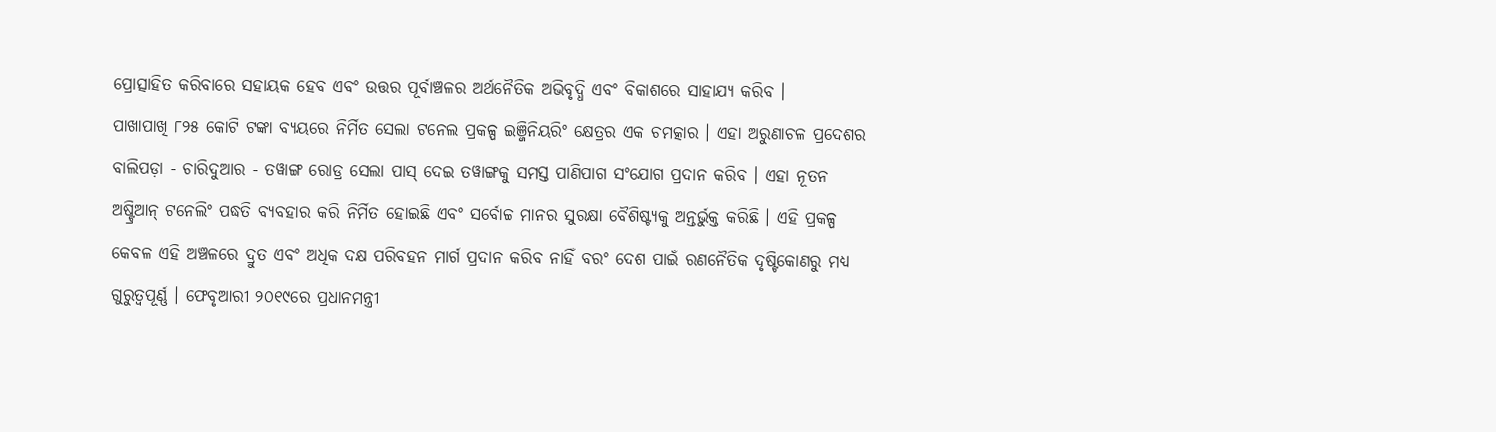ପ୍ରୋତ୍ସାହିତ କରିବାରେ ସହାୟକ ହେବ ଏବଂ ଉତ୍ତର ପୂର୍ବାଞ୍ଚଳର ଅର୍ଥନୈତିକ ଅଭିବୃଦ୍ଧି ଏବଂ ବିକାଶରେ ସାହାଯ୍ୟ କରିବ ।
ପାଖାପାଖି ୮୨୫ କୋଟି ଟଙ୍କା ବ୍ୟୟରେ ନିର୍ମିତ ସେଲା ଟନେଲ ପ୍ରକଳ୍ପ ଇଞ୍ଜିନିୟରିଂ କ୍ଷେତ୍ରର ଏକ ଚମତ୍କାର । ଏହା ଅରୁଣାଚଳ ପ୍ରଦେଶର ବାଲିପଡ଼ା - ଚାରିଦୁଆର - ତୱାଙ୍ଗ ରୋଡ୍ର ସେଲା ପାସ୍ ଦେଇ ତୱାଙ୍ଗକୁ ସମସ୍ତ ପାଣିପାଗ ସଂଯୋଗ ପ୍ରଦାନ କରିବ । ଏହା ନୂତନ ଅଷ୍ଟ୍ରିଆନ୍ ଟନେଲିଂ ପଦ୍ଧତି ବ୍ୟବହାର କରି ନିର୍ମିତ ହୋଇଛି ଏବଂ ସର୍ବୋଚ୍ଚ ମାନର ସୁରକ୍ଷା ବୈଶିଷ୍ଟ୍ୟକୁ ଅନ୍ତର୍ଭୁକ୍ତ କରିଛି । ଏହି ପ୍ରକଳ୍ପ କେବଳ ଏହି ଅଞ୍ଚଳରେ ଦ୍ରୁତ ଏବଂ ଅଧିକ ଦକ୍ଷ ପରିବହନ ମାର୍ଗ ପ୍ରଦାନ କରିବ ନାହିଁ ବରଂ ଦେଶ ପାଇଁ ରଣନୈତିକ ଦୃଷ୍ଟିକୋଣରୁ ମଧ୍ୟ ଗୁରୁତ୍ୱପୂର୍ଣ୍ଣ । ଫେବୃଆରୀ ୨୦୧୯ରେ ପ୍ରଧାନମନ୍ତ୍ରୀ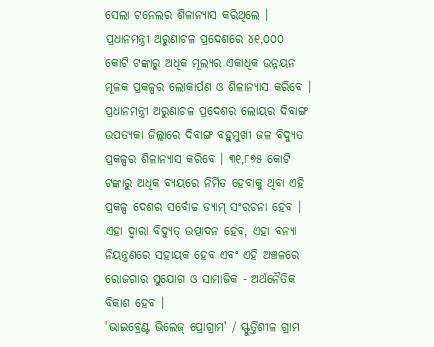ସେଲା ଟନେଲର ଶିଳାନ୍ୟାସ କରିଥିଲେ ।
ପ୍ରଧାନମନ୍ତ୍ରୀ ଅରୁଣାଚଳ ପ୍ରଦେଶରେ ୪୧,୦୦୦ କୋଟି ଟଙ୍କାରୁ ଅଧିକ ମୂଲ୍ୟର ଏକାଧିକ ଉନ୍ନୟନ ମୂଳକ ପ୍ରକଳ୍ପର ଲୋକାର୍ପଣ ଓ ଶିଳାନ୍ୟାସ କରିବେ ।
ପ୍ରଧାନମନ୍ତ୍ରୀ ଅରୁଣାଚଳ ପ୍ରଦେଶର ଲୋୟର ଦିବାଙ୍ଗ ଉପତ୍ୟକା ଜିଲ୍ଲାରେ ଦିବାଙ୍ଗ ବହୁମୁଖୀ ଜଳ ବିଦ୍ୟୁତ ପ୍ରକଳ୍ପର ଶିଳାନ୍ୟାସ କରିବେ । ୩୧,୮୭୫ କୋଟି ଟଙ୍କାରୁ ଅଧିକ ବ୍ୟୟରେ ନିର୍ମିତ ହେବାକୁ ଥିବା ଏହି ପ୍ରକଳ୍ପ ଦେଶର ସର୍ବୋଚ୍ଚ ଡ୍ୟାମ୍ ସଂରଚନା ହେବ । ଏହା ଦ୍ୱାରା ବିଦ୍ୟୁତ୍ ଉତ୍ପାଦନ ହେବ, ଏହା ବନ୍ୟା ନିୟନ୍ତ୍ରଣରେ ସହାୟକ ହେବ ଏବଂ ଏହି ଅଞ୍ଚଳରେ ରୋଜଗାର ସୁଯୋଗ ଓ ସାମାଜିକ - ଅର୍ଥନୈତିକ ବିକାଶ ହେବ ।
'ଭାଇବ୍ରେଣ୍ଟ ଭିଲେଜ୍ ପ୍ରୋଗ୍ରାମ' / ସ୍ଫୁର୍ତ୍ତିଶୀଳ ଗ୍ରାମ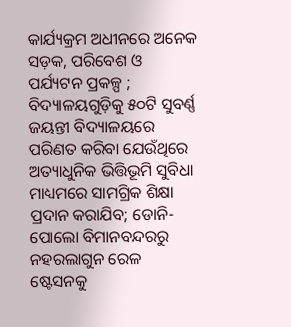କାର୍ଯ୍ୟକ୍ରମ ଅଧୀନରେ ଅନେକ ସଡ଼କ, ପରିବେଶ ଓ ପର୍ଯ୍ୟଟନ ପ୍ରକଳ୍ପ ; ବିଦ୍ୟାଳୟଗୁଡ଼ିକୁ ୫୦ଟି ସୁବର୍ଣ୍ଣ ଜୟନ୍ତୀ ବିଦ୍ୟାଳୟରେ ପରିଣତ କରିବା ଯେଉଁଥିରେ ଅତ୍ୟାଧୁନିକ ଭିତ୍ତିଭୂମି ସୁବିଧା ମାଧ୍ୟମରେ ସାମଗ୍ରିକ ଶିକ୍ଷା ପ୍ରଦାନ କରାଯିବ; ଡୋନି-ପୋଲୋ ବିମାନବନ୍ଦରରୁ ନହରଲାଗୁନ ରେଳ ଷ୍ଟେସନକୁ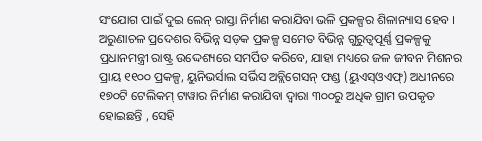ସଂଯୋଗ ପାଇଁ ଦୁଇ ଲେନ୍ ରାସ୍ତା ନିର୍ମାଣ କରାଯିବା ଭଳି ପ୍ରକଳ୍ପର ଶିଳାନ୍ୟାସ ହେବ ।
ଅରୁଣାଚଳ ପ୍ରଦେଶର ବିଭିନ୍ନ ସଡ଼କ ପ୍ରକଳ୍ପ ସମେତ ବିଭିନ୍ନ ଗୁରୁତ୍ୱପୂର୍ଣ୍ଣ ପ୍ରକଳ୍ପକୁ ପ୍ରଧାନମନ୍ତ୍ରୀ ରାଷ୍ଟ୍ର ଉଦ୍ଦେଶ୍ୟରେ ସମର୍ପିତ କରିବେ, ଯାହା ମଧ୍ୟରେ ଜଳ ଜୀବନ ମିଶନର ପ୍ରାୟ ୧୧୦୦ ପ୍ରକଳ୍ପ, ୟୁନିଭର୍ସାଲ ସର୍ଭିସ ଅବ୍ଲିଗେସନ୍ ଫଣ୍ଡ (ୟୁଏସ୍ଓଏଫ୍) ଅଧୀନରେ ୧୭୦ଟି ଟେଲିକମ୍ ଟାୱାର ନିର୍ମାଣ କରାଯିବା ଦ୍ୱାରା ୩୦୦ରୁ ଅଧିକ ଗ୍ରାମ ଉପକୃତ ହୋଇଛନ୍ତି , ସେହି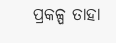ପ୍ରକଳ୍ପ ତାହା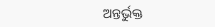ଅନ୍ତର୍ଭୁକ୍ତ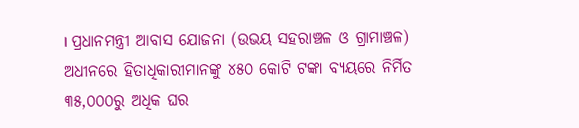। ପ୍ରଧାନମନ୍ତ୍ରୀ ଆବାସ ଯୋଜନା (ଉଭୟ ସହରାଞ୍ଚଳ ଓ ଗ୍ରାମାଞ୍ଚଳ) ଅଧୀନରେ ହିତାଧିକାରୀମାନଙ୍କୁ ୪୫୦ କୋଟି ଟଙ୍କା ବ୍ୟୟରେ ନିର୍ମିତ ୩୫,୦୦୦ରୁ ଅଧିକ ଘର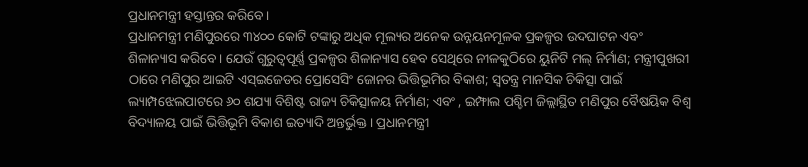ପ୍ରଧାନମନ୍ତ୍ରୀ ହସ୍ତାନ୍ତର କରିବେ ।
ପ୍ରଧାନମନ୍ତ୍ରୀ ମଣିପୁରରେ ୩୪୦୦ କୋଟି ଟଙ୍କାରୁ ଅଧିକ ମୂଲ୍ୟର ଅନେକ ଉନ୍ନୟନମୂଳକ ପ୍ରକଳ୍ପର ଉଦଘାଟନ ଏବଂ ଶିଳାନ୍ୟାସ କରିବେ । ଯେଉଁ ଗୁରୁତ୍ୱପୂର୍ଣ୍ଣ ପ୍ରକଳ୍ପର ଶିଳାନ୍ୟାସ ହେବ ସେଥିରେ ନୀଳକୁଠିରେ ୟୁନିଟି ମଲ୍ ନିର୍ମାଣ; ମନ୍ତ୍ରୀପୁଖରୀ ଠାରେ ମଣିପୁର ଆଇଟି ଏସ୍ଇଜେଡର ପ୍ରୋସେସିଂ ଜୋନର ଭିତ୍ତିଭୂମିର ବିକାଶ; ସ୍ୱତନ୍ତ୍ର ମାନସିକ ଚିକିତ୍ସା ପାଇଁ ଲ୍ୟାମ୍ପଝେଲପାଟରେ ୬୦ ଶଯ୍ୟା ବିଶିଷ୍ଟ ରାଜ୍ୟ ଚିକିତ୍ସାଳୟ ନିର୍ମାଣ; ଏବଂ , ଇମ୍ଫାଲ ପଶ୍ଚିମ ଜିଲ୍ଲାସ୍ଥିତ ମଣିପୁର ବୈଷୟିକ ବିଶ୍ୱ ବିଦ୍ୟାଳୟ ପାଇଁ ଭିତ୍ତିଭୂମି ବିକାଶ ଇତ୍ୟାଦି ଅନ୍ତର୍ଭୁକ୍ତ । ପ୍ରଧାନମନ୍ତ୍ରୀ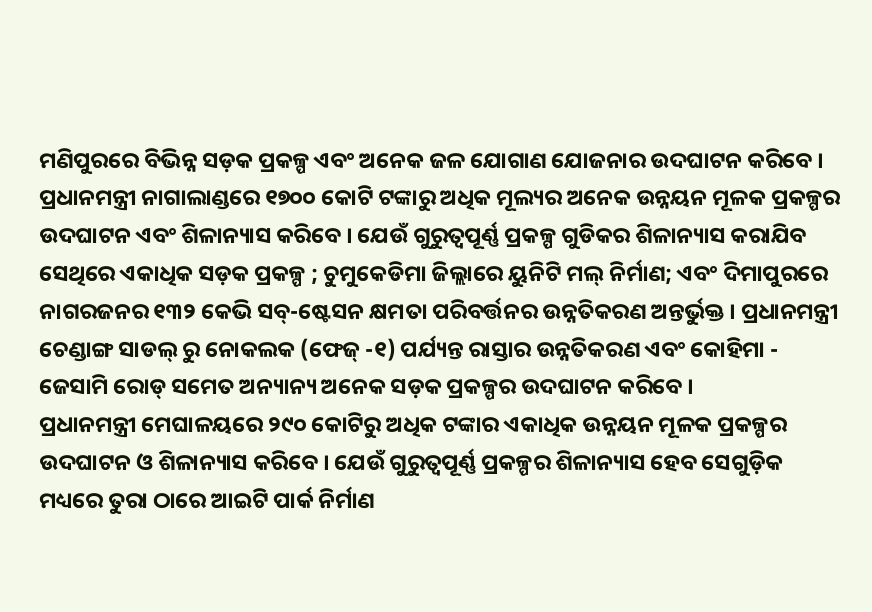ମଣିପୁରରେ ବିଭିନ୍ନ ସଡ଼କ ପ୍ରକଳ୍ପ ଏବଂ ଅନେକ ଜଳ ଯୋଗାଣ ଯୋଜନାର ଉଦଘାଟନ କରିବେ ।
ପ୍ରଧାନମନ୍ତ୍ରୀ ନାଗାଲାଣ୍ଡରେ ୧୭୦୦ କୋଟି ଟଙ୍କାରୁ ଅଧିକ ମୂଲ୍ୟର ଅନେକ ଉନ୍ନୟନ ମୂଳକ ପ୍ରକଳ୍ପର ଉଦଘାଟନ ଏବଂ ଶିଳାନ୍ୟାସ କରିବେ । ଯେଉଁ ଗୁରୁତ୍ୱପୂର୍ଣ୍ଣ ପ୍ରକଳ୍ପ ଗୁଡିକର ଶିଳାନ୍ୟାସ କରାଯିବ ସେଥିରେ ଏକାଧିକ ସଡ଼କ ପ୍ରକଳ୍ପ ; ଚୁମୁକେଡିମା ଜିଲ୍ଲାରେ ୟୁନିଟି ମଲ୍ ନିର୍ମାଣ; ଏବଂ ଦିମାପୁରରେ ନାଗରଜନର ୧୩୨ କେଭି ସବ୍-ଷ୍ଟେସନ କ୍ଷମତା ପରିବର୍ତ୍ତନର ଉନ୍ନତିକରଣ ଅନ୍ତର୍ଭୁକ୍ତ । ପ୍ରଧାନମନ୍ତ୍ରୀ ଚେଣ୍ଡାଙ୍ଗ ସାଡଲ୍ ରୁ ନୋକଲକ (ଫେଜ୍ -୧) ପର୍ଯ୍ୟନ୍ତ ରାସ୍ତାର ଉନ୍ନତିକରଣ ଏବଂ କୋହିମା - ଜେସାମି ରୋଡ୍ ସମେତ ଅନ୍ୟାନ୍ୟ ଅନେକ ସଡ଼କ ପ୍ରକଳ୍ପର ଉଦଘାଟନ କରିବେ ।
ପ୍ରଧାନମନ୍ତ୍ରୀ ମେଘାଳୟରେ ୨୯୦ କୋଟିରୁ ଅଧିକ ଟଙ୍କାର ଏକାଧିକ ଉନ୍ନୟନ ମୂଳକ ପ୍ରକଳ୍ପର ଉଦଘାଟନ ଓ ଶିଳାନ୍ୟାସ କରିବେ । ଯେଉଁ ଗୁରୁତ୍ୱପୂର୍ଣ୍ଣ ପ୍ରକଳ୍ପର ଶିଳାନ୍ୟାସ ହେବ ସେଗୁଡ଼ିକ ମଧ୍ୟରେ ତୁରା ଠାରେ ଆଇଟି ପାର୍କ ନିର୍ମାଣ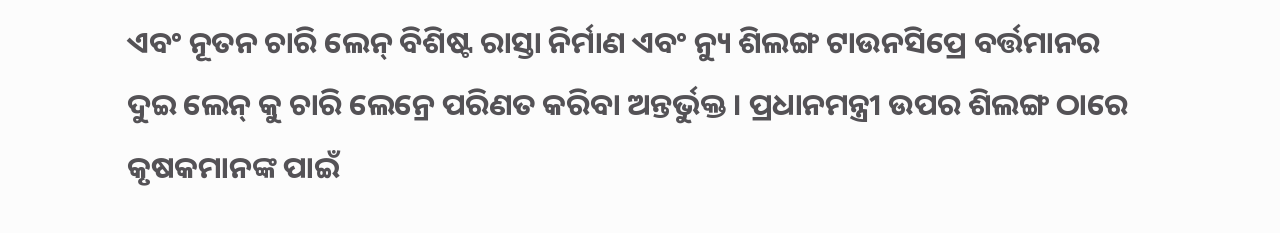ଏବଂ ନୂତନ ଚାରି ଲେନ୍ ବିଶିଷ୍ଟ ରାସ୍ତା ନିର୍ମାଣ ଏବଂ ନ୍ୟୁ ଶିଲଙ୍ଗ ଟାଉନସିପ୍ରେ ବର୍ତ୍ତମାନର ଦୁଇ ଲେନ୍ କୁ ଚାରି ଲେନ୍ରେ ପରିଣତ କରିବା ଅନ୍ତର୍ଭୁକ୍ତ । ପ୍ରଧାନମନ୍ତ୍ରୀ ଉପର ଶିଲଙ୍ଗ ଠାରେ କୃଷକମାନଙ୍କ ପାଇଁ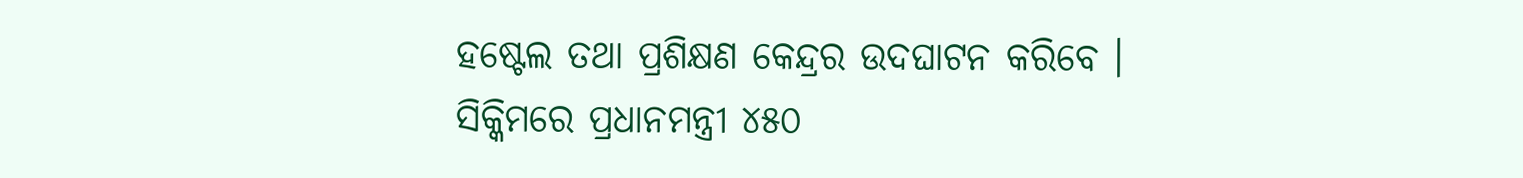ହଷ୍ଟେଲ ତଥା ପ୍ରଶିକ୍ଷଣ କେନ୍ଦ୍ରର ଉଦଘାଟନ କରିବେ ।
ସିକ୍କିମରେ ପ୍ରଧାନମନ୍ତ୍ରୀ ୪୫୦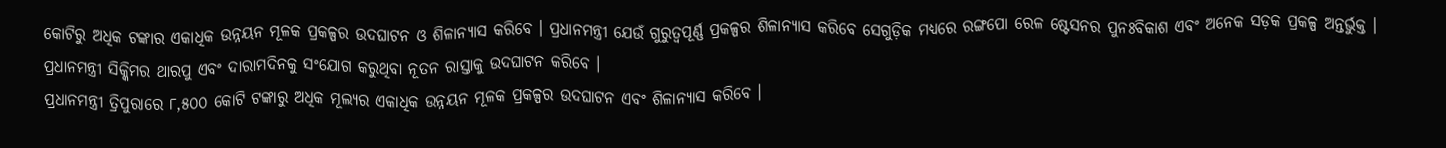କୋଟିରୁ ଅଧିକ ଟଙ୍କାର ଏକାଧିକ ଉନ୍ନୟନ ମୂଳକ ପ୍ରକଳ୍ପର ଉଦଘାଟନ ଓ ଶିଳାନ୍ୟାସ କରିବେ । ପ୍ରଧାନମନ୍ତ୍ରୀ ଯେଉଁ ଗୁରୁତ୍ୱପୂର୍ଣ୍ଣ ପ୍ରକଳ୍ପର ଶିଳାନ୍ୟାସ କରିବେ ସେଗୁଡ଼ିକ ମଧ୍ୟରେ ରଙ୍ଗପୋ ରେଳ ଷ୍ଟେସନର ପୁନଃବିକାଶ ଏବଂ ଅନେକ ସଡ଼କ ପ୍ରକଳ୍ପ ଅନ୍ତର୍ଭୁକ୍ତ । ପ୍ରଧାନମନ୍ତ୍ରୀ ସିକ୍କିମର ଥାରପୁ ଏବଂ ଦାରାମଦିନକୁ ସଂଯୋଗ କରୁଥିବା ନୂତନ ରାସ୍ତାକୁ ଉଦଘାଟନ କରିବେ ।
ପ୍ରଧାନମନ୍ତ୍ରୀ ତ୍ରିପୁରାରେ ୮,୫୦୦ କୋଟି ଟଙ୍କାରୁ ଅଧିକ ମୂଲ୍ୟର ଏକାଧିକ ଉନ୍ନୟନ ମୂଳକ ପ୍ରକଳ୍ପର ଉଦଘାଟନ ଏବଂ ଶିଳାନ୍ୟାସ କରିବେ ।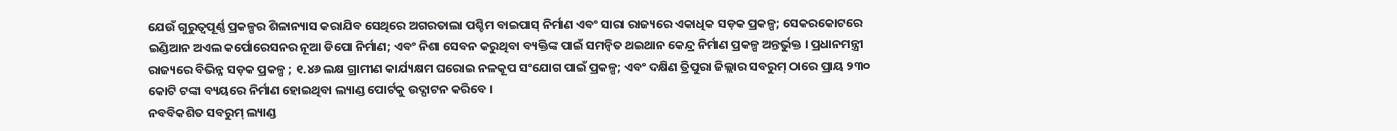ଯେଉଁ ଗୁରୁତ୍ୱପୂର୍ଣ୍ଣ ପ୍ରକଳ୍ପର ଶିଳାନ୍ୟାସ କରାଯିବ ସେଥିରେ ଅଗରତାଲା ପଶ୍ଚିମ ବାଇପାସ୍ ନିର୍ମାଣ ଏବଂ ସାରା ରାଜ୍ୟରେ ଏକାଧିକ ସଡ଼କ ପ୍ରକଳ୍ପ; ସେକରକୋଟରେ ଇଣ୍ଡିଆନ ଅଏଲ କର୍ପୋରେସନର ନୂଆ ଡିପୋ ନିର୍ମାଣ; ଏବଂ ନିଶା ସେବନ କରୁଥିବା ବ୍ୟକ୍ତିଙ୍କ ପାଇଁ ସମନ୍ୱିତ ଥଇଥାନ କେନ୍ଦ୍ର ନିର୍ମାଣ ପ୍ରକଳ୍ପ ଅନ୍ତର୍ଭୁକ୍ତ । ପ୍ରଧାନମନ୍ତ୍ରୀ ରାଜ୍ୟରେ ବିଭିନ୍ନ ସଡ଼କ ପ୍ରକଳ୍ପ ; ୧.୪୬ ଲକ୍ଷ ଗ୍ରାମୀଣ କାର୍ଯ୍ୟକ୍ଷମ ଘରୋଇ ନଳକୂପ ସଂଯୋଗ ପାଇଁ ପ୍ରକଳ୍ପ; ଏବଂ ଦକ୍ଷିଣ ତ୍ରିପୁରା ଜିଲ୍ଲାର ସବରୁମ୍ ଠାରେ ପ୍ରାୟ ୨୩୦ କୋଟି ଟଙ୍କା ବ୍ୟୟରେ ନିର୍ମାଣ ହୋଇଥିବା ଲ୍ୟାଣ୍ଡ ପୋର୍ଟକୁ ଉଦ୍ଘାଟନ କରିବେ ।
ନବବିକଶିତ ସବରୁମ୍ ଲ୍ୟାଣ୍ଡ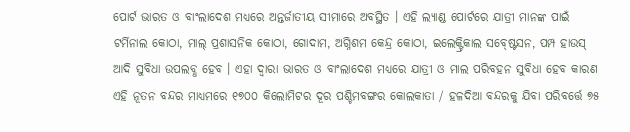ପୋର୍ଟ ଭାରତ ଓ ବାଂଲାଦେଶ ମଧ୍ୟରେ ଅନ୍ତର୍ଜାତୀୟ ସୀମାରେ ଅବସ୍ଥିତ । ଏହି ଲ୍ୟାଣ୍ଡ ପୋର୍ଟରେ ଯାତ୍ରୀ ମାନଙ୍କ ପାଇଁ ଟର୍ମିନାଲ କୋଠା, ମାଲ୍ ପ୍ରଶାସନିକ କୋଠା, ଗୋଦାମ, ଅଗ୍ନିଶମ କେନ୍ଦ୍ର କୋଠା, ଇଲେକ୍ଟ୍ରିକାଲ ସବ୍ଷ୍ଟେସନ, ପମ୍ପ ହାଉସ୍ ଆଦି ସୁବିଧା ଉପଲବ୍ଧ ହେବ । ଏହା ଦ୍ୱାରା ଭାରତ ଓ ବାଂଲାଦେଶ ମଧ୍ୟରେ ଯାତ୍ରୀ ଓ ମାଲ ପରିବହନ ସୁବିଧା ହେବ କାରଣ ଏହି ନୂତନ ବନ୍ଦର ମାଧ୍ୟମରେ ୧୭୦୦ କିଲୋମିଟର ଦୂର ପଶ୍ଚିମବଙ୍ଗର କୋଲକାତା / ହଳଦିଆ ବନ୍ଦରକୁ ଯିବା ପରିବର୍ତ୍ତେ ୭୫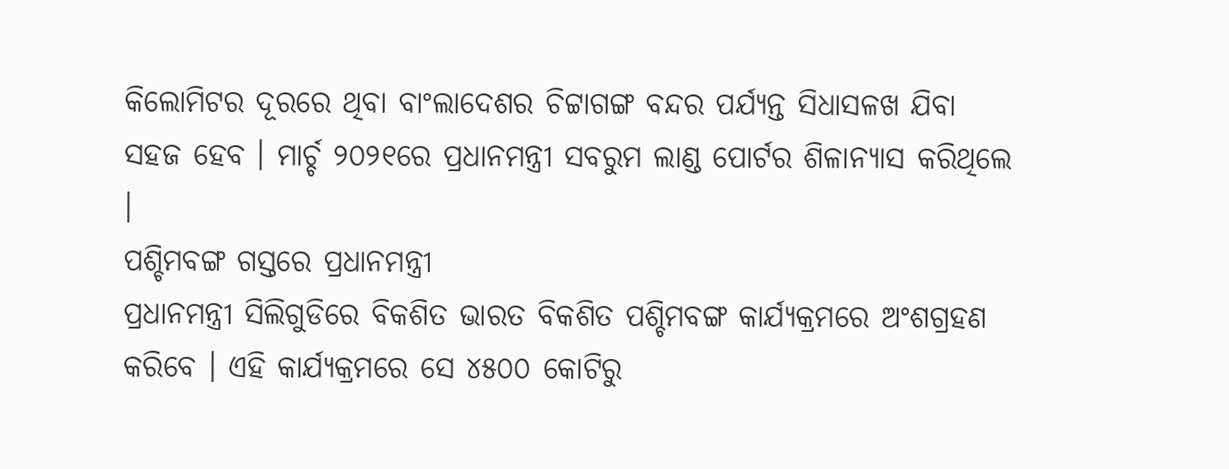କିଲୋମିଟର ଦୂରରେ ଥିବା ବାଂଲାଦେଶର ଚିଟ୍ଟାଗଙ୍ଗ ବନ୍ଦର ପର୍ଯ୍ୟନ୍ତ ସିଧାସଳଖ ଯିବା ସହଜ ହେବ । ମାର୍ଚ୍ଚ ୨୦୨୧ରେ ପ୍ରଧାନମନ୍ତ୍ରୀ ସବରୁମ ଲାଣ୍ଡ ପୋର୍ଟର ଶିଳାନ୍ୟାସ କରିଥିଲେ ।
ପଶ୍ଚିମବଙ୍ଗ ଗସ୍ତରେ ପ୍ରଧାନମନ୍ତ୍ରୀ
ପ୍ରଧାନମନ୍ତ୍ରୀ ସିଲିଗୁଡିରେ ବିକଶିତ ଭାରତ ବିକଶିତ ପଶ୍ଚିମବଙ୍ଗ କାର୍ଯ୍ୟକ୍ରମରେ ଅଂଶଗ୍ରହଣ କରିବେ । ଏହି କାର୍ଯ୍ୟକ୍ରମରେ ସେ ୪୫୦୦ କୋଟିରୁ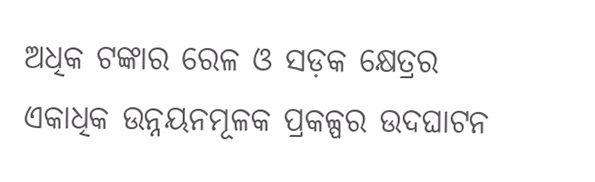ଅଧିକ ଟଙ୍କାର ରେଳ ଓ ସଡ଼କ କ୍ଷେତ୍ରର ଏକାଧିକ ଉନ୍ନୟନମୂଳକ ପ୍ରକଳ୍ପର ଉଦଘାଟନ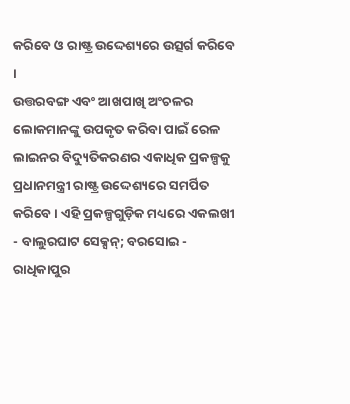କରିବେ ଓ ରାଷ୍ଟ୍ର ଉଦ୍ଦେଶ୍ୟରେ ଉତ୍ସର୍ଗ କରିବେ ।
ଉତ୍ତରବଙ୍ଗ ଏବଂ ଆଖପାଖି ଅଂଚଳର ଲୋକମାନଙ୍କୁ ଉପକୃତ କରିବା ପାଇଁ ରେଳ ଲାଇନର ବିଦ୍ୟୁତିକରଣର ଏକାଧିକ ପ୍ରକଳ୍ପକୁ ପ୍ରଧାନମନ୍ତ୍ରୀ ରାଷ୍ଟ୍ର ଉଦ୍ଦେଶ୍ୟରେ ସମର୍ପିତ କରିବେ । ଏହି ପ୍ରକଳ୍ପଗୁଡ଼ିକ ମଧ୍ୟରେ ଏକଲଖୀ - ବାଲୁରଘାଟ ସେକ୍ସନ୍; ବରସୋଇ - ରାଧିକାପୁର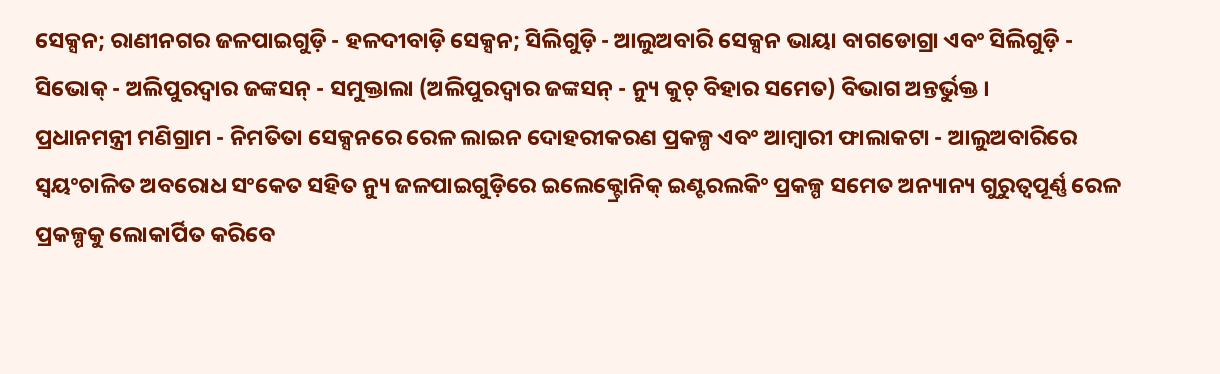ସେକ୍ସନ; ରାଣୀନଗର ଜଳପାଇଗୁଡ଼ି - ହଳଦୀବାଡ଼ି ସେକ୍ସନ; ସିଲିଗୁଡ଼ି - ଆଲୁଅବାରି ସେକ୍ସନ ଭାୟା ବାଗଡୋଗ୍ରା ଏବଂ ସିଲିଗୁଡ଼ି - ସିଭୋକ୍ - ଅଲିପୁରଦ୍ୱାର ଜଙ୍କସନ୍ - ସମୁକ୍ତାଲା (ଅଲିପୁରଦ୍ୱାର ଜଙ୍କସନ୍ - ନ୍ୟୁ କୁଚ୍ ବିହାର ସମେତ) ବିଭାଗ ଅନ୍ତର୍ଭୁକ୍ତ ।
ପ୍ରଧାନମନ୍ତ୍ରୀ ମଣିଗ୍ରାମ - ନିମତିତା ସେକ୍ସନରେ ରେଳ ଲାଇନ ଦୋହରୀକରଣ ପ୍ରକଳ୍ପ ଏବଂ ଆମ୍ବାରୀ ଫାଲାକଟା - ଆଲୁଅବାରିରେ ସ୍ୱୟଂଚାଳିତ ଅବରୋଧ ସଂକେତ ସହିତ ନ୍ୟୁ ଜଳପାଇଗୁଡ଼ିରେ ଇଲେକ୍ଟ୍ରୋନିକ୍ ଇଣ୍ଟରଲକିଂ ପ୍ରକଳ୍ପ ସମେତ ଅନ୍ୟାନ୍ୟ ଗୁରୁତ୍ୱପୂର୍ଣ୍ଣ ରେଳ ପ୍ରକଳ୍ପକୁ ଲୋକାର୍ପିତ କରିବେ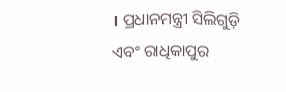। ପ୍ରଧାନମନ୍ତ୍ରୀ ସିଲିଗୁଡ଼ି ଏବଂ ରାଧିକାପୁର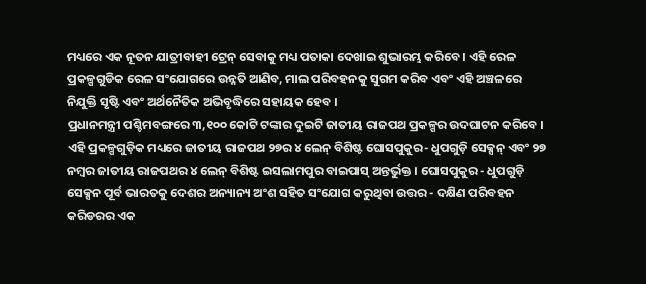ମଧ୍ୟରେ ଏକ ନୂତନ ଯାତ୍ରୀବାହୀ ଟ୍ରେନ୍ ସେବାକୁ ମଧ୍ୟ ପତାକା ଦେଖାଇ ଶୁଭାରମ୍ଭ କରିବେ । ଏହି ରେଳ ପ୍ରକଳ୍ପଗୁଡିକ ରେଳ ସଂଯୋଗରେ ଉନ୍ନତି ଆଣିବ, ମାଲ ପରିବହନକୁ ସୁଗମ କରିବ ଏବଂ ଏହି ଅଞ୍ଚଳରେ ନିଯୁକ୍ତି ସୃଷ୍ଟି ଏବଂ ଅର୍ଥନୈତିକ ଅଭିବୃଦ୍ଧିରେ ସହାୟକ ହେବ ।
ପ୍ରଧାନମନ୍ତ୍ରୀ ପଶ୍ଚିମବଙ୍ଗରେ ୩,୧୦୦ କୋଟି ଟଙ୍କାର ଦୁଇଟି ଜାତୀୟ ରାଜପଥ ପ୍ରକଳ୍ପର ଉଦଘାଟନ କରିବେ । ଏହି ପ୍ରକଳ୍ପଗୁଡ଼ିକ ମଧ୍ୟରେ ଜାତୀୟ ରାଜପଥ ୨୭ର ୪ ଲେନ୍ ବିଶିଷ୍ଟ ଘୋସପୁକୁର- ଧୁପଗୁଡ଼ି ସେକ୍ସନ୍ ଏବଂ ୨୭ ନମ୍ବର ଜାତୀୟ ରାଜପଥର ୪ ଲେନ୍ ବିଶିଷ୍ଟ ଇସଲାମପୁର ବାଇପାସ୍ ଅନ୍ତର୍ଭୁକ୍ତ । ଘୋସପୁକୁର - ଧୁପଗୁଡ଼ି ସେକ୍ସନ ପୂର୍ବ ଭାରତକୁ ଦେଶର ଅନ୍ୟାନ୍ୟ ଅଂଶ ସହିତ ସଂଯୋଗ କରୁଥିବା ଉତ୍ତର - ଦକ୍ଷିଣ ପରିବହନ କରିଡରର ଏକ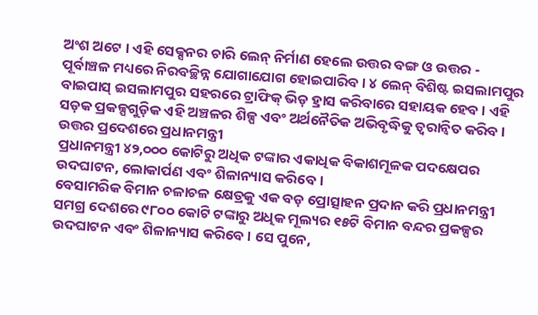ଅଂଶ ଅଟେ । ଏହି ସେକ୍ସନର ଚାରି ଲେନ୍ ନିର୍ମାଣ ହେଲେ ଉତ୍ତର ବଙ୍ଗ ଓ ଉତ୍ତର - ପୂର୍ବାଞ୍ଚଳ ମଧ୍ୟରେ ନିରବଚ୍ଛିନ୍ନ ଯୋଗାଯୋଗ ହୋଇପାରିବ । ୪ ଲେନ୍ ବିଶିଷ୍ଟ ଇସଲାମପୁର ବାଇପାସ୍ ଇସଲାମପୁର ସହରରେ ଟ୍ରାଫିକ୍ ଭିଡ଼ ହ୍ରାସ କରିବାରେ ସହାୟକ ହେବ । ଏହି ସଡ଼କ ପ୍ରକଳ୍ପଗୁଡ଼ିକ ଏହି ଅଞ୍ଚଳର ଶିଳ୍ପ ଏବଂ ଅର୍ଥନୈତିକ ଅଭିବୃଦ୍ଧିକୁ ତ୍ୱରାନ୍ୱିତ କରିବ ।
ଉତ୍ତର ପ୍ରଦେଶରେ ପ୍ରଧାନମନ୍ତ୍ରୀ
ପ୍ରଧାନମନ୍ତ୍ରୀ ୪୨,୦୦୦ କୋଟିରୁ ଅଧିକ ଟଙ୍କାର ଏକାଧିକ ବିକାଶମୂଳକ ପଦକ୍ଷେପର ଉଦଘାଟନ, ଲୋକାର୍ପଣ ଏବଂ ଶିଳାନ୍ୟାସ କରିବେ ।
ବେସାମରିକ ବିମାନ ଚଳାଚଳ କ୍ଷେତ୍ରକୁ ଏକ ବଡ଼ ପ୍ରୋତ୍ସାହନ ପ୍ରଦାନ କରି ପ୍ରଧାନମନ୍ତ୍ରୀ ସମଗ୍ର ଦେଶରେ ୯୮୦୦ କୋଟି ଟଙ୍କାରୁ ଅଧିକ ମୂଲ୍ୟର ୧୫ଟି ବିମାନ ବନ୍ଦର ପ୍ରକଳ୍ପର ଉଦଘାଟନ ଏବଂ ଶିଳାନ୍ୟାସ କରିବେ । ସେ ପୁନେ,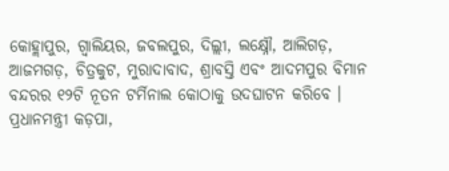କୋହ୍ଲାପୁର, ଗ୍ୱାଲିୟର, ଜବଲପୁର, ଦିଲ୍ଲୀ, ଲକ୍ଷ୍ନୌ, ଆଲିଗଡ଼, ଆଜମଗଡ଼, ଚିତ୍ରକୁଟ, ମୁରାଦାବାଦ, ଶ୍ରାବସ୍ତି ଏବଂ ଆଦମପୁର ବିମାନ ବନ୍ଦରର ୧୨ଟି ନୂତନ ଟର୍ମିନାଲ କୋଠାକୁ ଉଦଘାଟନ କରିବେ । ପ୍ରଧାନମନ୍ତ୍ରୀ କଡ଼ପା,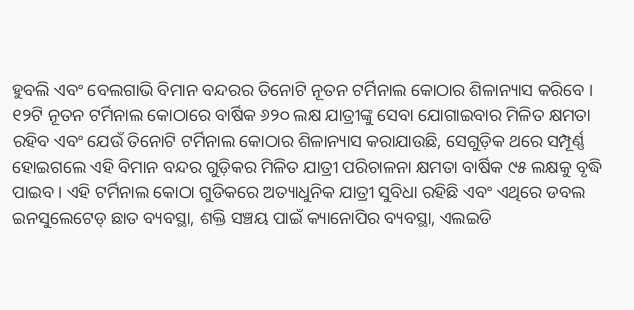ହୁବଲି ଏବଂ ବେଲଗାଭି ବିମାନ ବନ୍ଦରର ତିନୋଟି ନୂତନ ଟର୍ମିନାଲ କୋଠାର ଶିଳାନ୍ୟାସ କରିବେ ।
୧୨ଟି ନୂତନ ଟର୍ମିନାଲ କୋଠାରେ ବାର୍ଷିକ ୬୨୦ ଲକ୍ଷ ଯାତ୍ରୀଙ୍କୁ ସେବା ଯୋଗାଇବାର ମିଳିତ କ୍ଷମତା ରହିବ ଏବଂ ଯେଉଁ ତିନୋଟି ଟର୍ମିନାଲ କୋଠାର ଶିଳାନ୍ୟାସ କରାଯାଉଛି, ସେଗୁଡ଼ିକ ଥରେ ସମ୍ପୂର୍ଣ୍ଣ ହୋଇଗଲେ ଏହି ବିମାନ ବନ୍ଦର ଗୁଡ଼ିକର ମିଳିତ ଯାତ୍ରୀ ପରିଚାଳନା କ୍ଷମତା ବାର୍ଷିକ ୯୫ ଲକ୍ଷକୁ ବୃଦ୍ଧି ପାଇବ । ଏହି ଟର୍ମିନାଲ କୋଠା ଗୁଡିକରେ ଅତ୍ୟାଧୁନିକ ଯାତ୍ରୀ ସୁବିଧା ରହିଛି ଏବଂ ଏଥିରେ ଡବଲ ଇନସୁଲେଟେଡ୍ ଛାତ ବ୍ୟବସ୍ଥା, ଶକ୍ତି ସଞ୍ଚୟ ପାଇଁ କ୍ୟାନୋପିର ବ୍ୟବସ୍ଥା, ଏଲଇଡି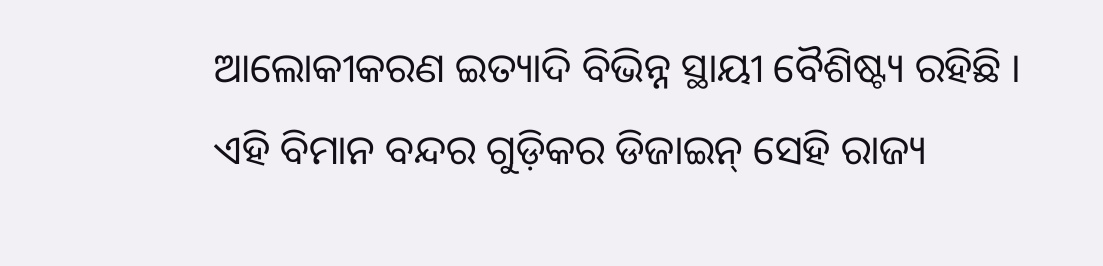ଆଲୋକୀକରଣ ଇତ୍ୟାଦି ବିଭିନ୍ନ ସ୍ଥାୟୀ ବୈଶିଷ୍ଟ୍ୟ ରହିଛି । ଏହି ବିମାନ ବନ୍ଦର ଗୁଡ଼ିକର ଡିଜାଇନ୍ ସେହି ରାଜ୍ୟ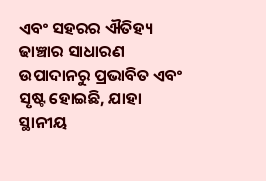ଏବଂ ସହରର ଐତିହ୍ୟ ଢାଞ୍ଚାର ସାଧାରଣ ଉପାଦାନରୁ ପ୍ରଭାବିତ ଏବଂ ସୃଷ୍ଟ ହୋଇଛି, ଯାହା ସ୍ଥାନୀୟ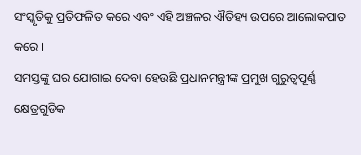ସଂସ୍କୃତିକୁ ପ୍ରତିଫଳିତ କରେ ଏବଂ ଏହି ଅଞ୍ଚଳର ଐତିହ୍ୟ ଉପରେ ଆଲୋକପାତ କରେ ।
ସମସ୍ତଙ୍କୁ ଘର ଯୋଗାଇ ଦେବା ହେଉଛି ପ୍ରଧାନମନ୍ତ୍ରୀଙ୍କ ପ୍ରମୁଖ ଗୁରୁତ୍ୱପୂର୍ଣ୍ଣ କ୍ଷେତ୍ରଗୁଡିକ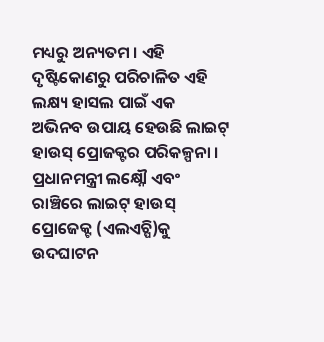ମଧ୍ୟରୁ ଅନ୍ୟତମ । ଏହି ଦୃଷ୍ଟିକୋଣରୁ ପରିଚାଳିତ ଏହି ଲକ୍ଷ୍ୟ ହାସଲ ପାଇଁ ଏକ ଅଭିନବ ଉପାୟ ହେଉଛି ଲାଇଟ୍ ହାଉସ୍ ପ୍ରୋଜକ୍ଟର ପରିକଳ୍ପନା । ପ୍ରଧାନମନ୍ତ୍ରୀ ଲକ୍ଷ୍ନୌ ଏବଂ ରାଞ୍ଚିରେ ଲାଇଟ୍ ହାଉସ୍ ପ୍ରୋଜେକ୍ଟ (ଏଲଏଚ୍ପି)କୁ ଉଦଘାଟନ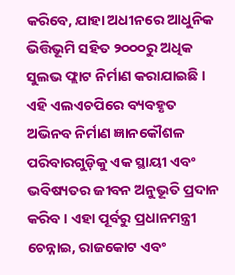କରିବେ, ଯାହା ଅଧୀନରେ ଆଧୁନିକ ଭିତ୍ତିଭୂମି ସହିତ ୨୦୦୦ରୁ ଅଧିକ ସୁଲଭ ଫ୍ଲାଟ ନିର୍ମାଣ କରାଯାଇଛି । ଏହି ଏଲଏଚପିରେ ବ୍ୟବହୃତ ଅଭିନବ ନିର୍ମାଣ ଜ୍ଞାନକୌଶଳ ପରିବାରଗୁଡ଼ିକୁ ଏକ ସ୍ଥାୟୀ ଏବଂ ଭବିଷ୍ୟତର ଜୀବନ ଅନୁଭୂତି ପ୍ରଦାନ କରିବ । ଏହା ପୂର୍ବରୁ ପ୍ରଧାନମନ୍ତ୍ରୀ ଚେନ୍ନାଇ, ରାଜକୋଟ ଏବଂ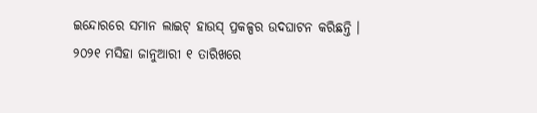ଇନ୍ଦୋରରେ ସମାନ ଲାଇଟ୍ ହାଉସ୍ ପ୍ରକଳ୍ପର ଉଦଘାଟନ କରିଛନ୍ତି । ୨୦୨୧ ମସିହା ଜାନୁଆରୀ ୧ ତାରିଖରେ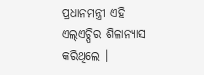ପ୍ରଧାନମନ୍ତ୍ରୀ ଏହି ଏଲ୍ଏଚ୍ପିର ଶିଳାନ୍ୟାସ କରିଥିଲେ ।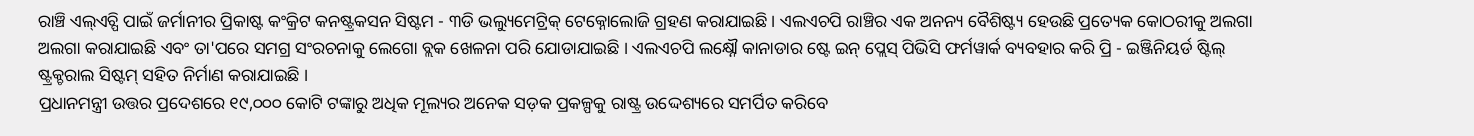ରାଞ୍ଚି ଏଲ୍ଏଚ୍ପି ପାଇଁ ଜର୍ମାନୀର ପ୍ରିକାଷ୍ଟ କଂକ୍ରିଟ କନଷ୍ଟ୍ରକସନ ସିଷ୍ଟମ - ୩ଡି ଭଲ୍ୟୁମେଟ୍ରିକ୍ ଟେକ୍ନୋଲୋଜି ଗ୍ରହଣ କରାଯାଇଛି । ଏଲଏଚପି ରାଞ୍ଚିର ଏକ ଅନନ୍ୟ ବୈଶିଷ୍ଟ୍ୟ ହେଉଛି ପ୍ରତ୍ୟେକ କୋଠରୀକୁ ଅଲଗା ଅଲଗା କରାଯାଇଛି ଏବଂ ତା'ପରେ ସମଗ୍ର ସଂରଚନାକୁ ଲେଗୋ ବ୍ଲକ ଖେଳନା ପରି ଯୋଡାଯାଇଛି । ଏଲଏଚପି ଲକ୍ଷ୍ନୌ କାନାଡାର ଷ୍ଟେ ଇନ୍ ପ୍ଲେସ୍ ପିଭିସି ଫର୍ମୱାର୍କ ବ୍ୟବହାର କରି ପ୍ରି - ଇଞ୍ଜିନିୟର୍ଡ ଷ୍ଟିଲ୍ ଷ୍ଟ୍ରକ୍ଚରାଲ ସିଷ୍ଟମ୍ ସହିତ ନିର୍ମାଣ କରାଯାଇଛି ।
ପ୍ରଧାନମନ୍ତ୍ରୀ ଉତ୍ତର ପ୍ରଦେଶରେ ୧୯,୦୦୦ କୋଟି ଟଙ୍କାରୁ ଅଧିକ ମୂଲ୍ୟର ଅନେକ ସଡ଼କ ପ୍ରକଳ୍ପକୁ ରାଷ୍ଟ୍ର ଉଦ୍ଦେଶ୍ୟରେ ସମର୍ପିତ କରିବେ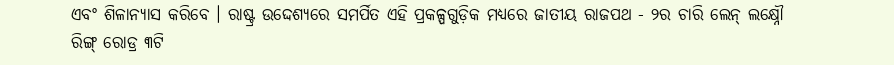ଏବଂ ଶିଳାନ୍ୟାସ କରିବେ । ରାଷ୍ଟ୍ର ଉଦ୍ଦେଶ୍ୟରେ ସମର୍ପିତ ଏହି ପ୍ରକଳ୍ପଗୁଡ଼ିକ ମଧ୍ୟରେ ଜାତୀୟ ରାଜପଥ - ୨ର ଚାରି ଲେନ୍ ଲକ୍ଷ୍ନୌ ରିଙ୍ଗ୍ ରୋଡ୍ର ୩ଟି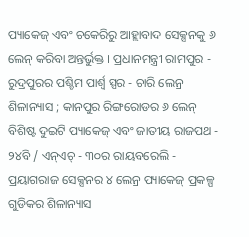ପ୍ୟାକେଜ୍ ଏବଂ ଚକେରିରୁ ଆହ୍ଲାବାଦ ସେକ୍ସନକୁ ୬ ଲେନ୍ କରିବା ଅନ୍ତର୍ଭୁକ୍ତ । ପ୍ରଧାନମନ୍ତ୍ରୀ ରାମପୁର - ରୁଦ୍ରପୁରର ପଶ୍ଚିମ ପାର୍ଶ୍ୱ ସ୍ପର - ଚାରି ଲେନ୍ର ଶିଳାନ୍ୟାସ ; କାନପୁର ରିଙ୍ଗରୋଡର ୬ ଲେନ୍ ବିଶିଷ୍ଟ ଦୁଇଟି ପ୍ୟାକେଜ୍ ଏବଂ ଜାତୀୟ ରାଜପଥ - ୨୪ବି / ଏନ୍ଏଚ୍ - ୩୦ର ରାୟବରେଲି - ପ୍ରୟାଗରାଜ ସେକ୍ସନର ୪ ଲେନ୍ର ପ୍ୟାକେଜ୍ ପ୍ରକଳ୍ପ ଗୁଡିକର ଶିଳାନ୍ୟାସ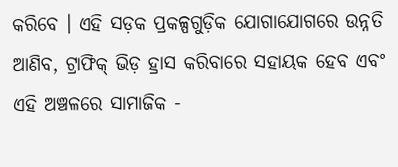କରିବେ । ଏହି ସଡ଼କ ପ୍ରକଳ୍ପଗୁଡ଼ିକ ଯୋଗାଯୋଗରେ ଉନ୍ନତି ଆଣିବ, ଟ୍ରାଫିକ୍ ଭିଡ଼ ହ୍ରାସ କରିବାରେ ସହାୟକ ହେବ ଏବଂ ଏହି ଅଞ୍ଚଳରେ ସାମାଜିକ -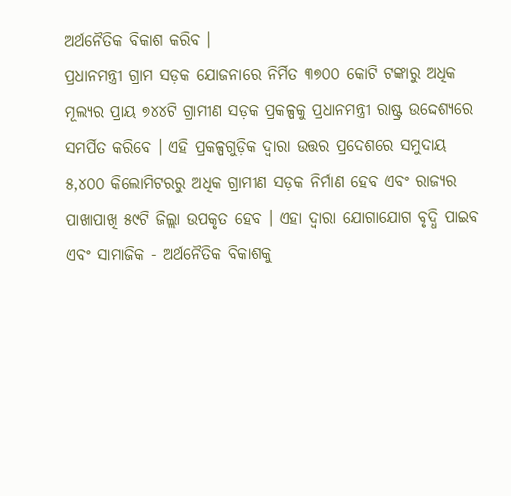ଅର୍ଥନୈତିକ ବିକାଶ କରିବ ।
ପ୍ରଧାନମନ୍ତ୍ରୀ ଗ୍ରାମ ସଡ଼କ ଯୋଜନାରେ ନିର୍ମିତ ୩୭୦୦ କୋଟି ଟଙ୍କାରୁ ଅଧିକ ମୂଲ୍ୟର ପ୍ରାୟ ୭୪୪ଟି ଗ୍ରାମୀଣ ସଡ଼କ ପ୍ରକଳ୍ପକୁ ପ୍ରଧାନମନ୍ତ୍ରୀ ରାଷ୍ଟ୍ର ଉଦ୍ଦେଶ୍ୟରେ ସମର୍ପିତ କରିବେ । ଏହି ପ୍ରକଳ୍ପଗୁଡ଼ିକ ଦ୍ୱାରା ଉତ୍ତର ପ୍ରଦେଶରେ ସମୁଦାୟ ୫,୪୦୦ କିଲୋମିଟରରୁ ଅଧିକ ଗ୍ରାମୀଣ ସଡ଼କ ନିର୍ମାଣ ହେବ ଏବଂ ରାଜ୍ୟର ପାଖାପାଖି ୫୯ଟି ଜିଲ୍ଲା ଉପକୃତ ହେବ । ଏହା ଦ୍ୱାରା ଯୋଗାଯୋଗ ବୃଦ୍ଧି ପାଇବ ଏବଂ ସାମାଜିକ - ଅର୍ଥନୈତିକ ବିକାଶକୁ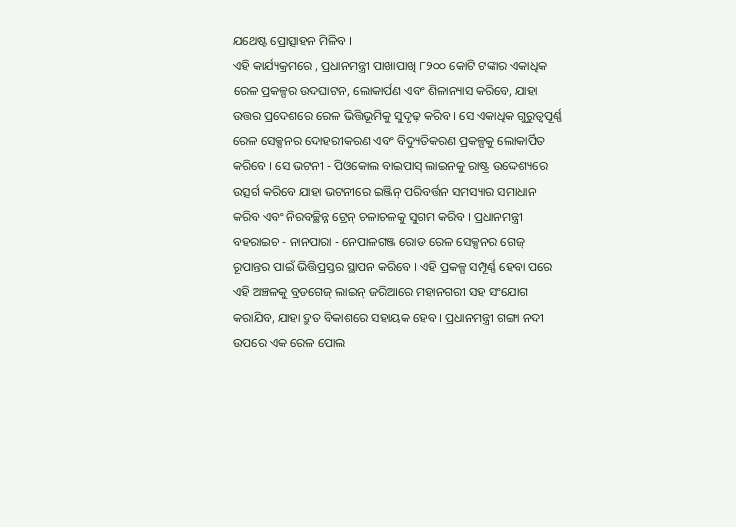ଯଥେଷ୍ଟ ପ୍ରୋତ୍ସାହନ ମିଳିବ ।
ଏହି କାର୍ଯ୍ୟକ୍ରମରେ , ପ୍ରଧାନମନ୍ତ୍ରୀ ପାଖାପାଖି ୮୨୦୦ କୋଟି ଟଙ୍କାର ଏକାଧିକ ରେଳ ପ୍ରକଳ୍ପର ଉଦଘାଟନ, ଲୋକାର୍ପଣ ଏବଂ ଶିଳାନ୍ୟାସ କରିବେ, ଯାହା ଉତ୍ତର ପ୍ରଦେଶରେ ରେଳ ଭିତ୍ତିଭୂମିକୁ ସୁଦୃଢ଼ କରିବ । ସେ ଏକାଧିକ ଗୁରୁତ୍ୱପୂର୍ଣ୍ଣ ରେଳ ସେକ୍ସନର ଦୋହରୀକରଣ ଏବଂ ବିଦ୍ୟୁତିକରଣ ପ୍ରକଳ୍ପକୁ ଲୋକାର୍ପିତ କରିବେ । ସେ ଭଟନୀ - ପିଓକୋଲ ବାଇପାସ୍ ଲାଇନକୁ ରାଷ୍ଟ୍ର ଉଦ୍ଦେଶ୍ୟରେ ଉତ୍ସର୍ଗ କରିବେ ଯାହା ଭଟନୀରେ ଇଞ୍ଜିନ୍ ପରିବର୍ତ୍ତନ ସମସ୍ୟାର ସମାଧାନ କରିବ ଏବଂ ନିରବଚ୍ଛିନ୍ନ ଟ୍ରେନ୍ ଚଳାଚଳକୁ ସୁଗମ କରିବ । ପ୍ରଧାନମନ୍ତ୍ରୀ ବହରାଇଚ - ନାନପାରା - ନେପାଳଗଞ୍ଜ ରୋଡ ରେଳ ସେକ୍ସନର ଗେଜ୍ ରୂପାନ୍ତର ପାଇଁ ଭିତ୍ତିପ୍ରସ୍ତର ସ୍ଥାପନ କରିବେ । ଏହି ପ୍ରକଳ୍ପ ସମ୍ପୂର୍ଣ୍ଣ ହେବା ପରେ ଏହି ଅଞ୍ଚଳକୁ ବ୍ରଡଗେଜ୍ ଲାଇନ୍ ଜରିଆରେ ମହାନଗରୀ ସହ ସଂଯୋଗ କରାଯିବ, ଯାହା ଦ୍ରୁତ ବିକାଶରେ ସହାୟକ ହେବ । ପ୍ରଧାନମନ୍ତ୍ରୀ ଗଙ୍ଗା ନଦୀ ଉପରେ ଏକ ରେଳ ପୋଲ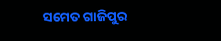ସମେତ ଗାଜିପୁର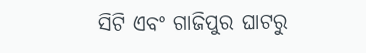ସିଟି ଏବଂ ଗାଜିପୁର ଘାଟରୁ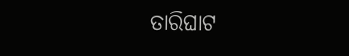ତାରିଘାଟ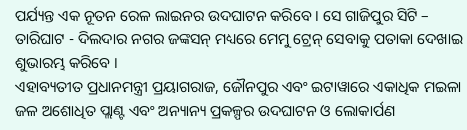ପର୍ଯ୍ୟନ୍ତ ଏକ ନୂତନ ରେଳ ଲାଇନର ଉଦଘାଟନ କରିବେ । ସେ ଗାଜିପୁର ସିଟି – ତାରିଘାଟ - ଦିଲଦାର ନଗର ଜଙ୍କସନ୍ ମଧ୍ୟରେ ମେମୁ ଟ୍ରେନ୍ ସେବାକୁ ପତାକା ଦେଖାଇ ଶୁଭାରମ୍ଭ କରିବେ ।
ଏହାବ୍ୟତୀତ ପ୍ରଧାନମନ୍ତ୍ରୀ ପ୍ରୟାଗରାଜ, ଜୌନପୁର ଏବଂ ଇଟାୱାରେ ଏକାଧିକ ମଇଳା ଜଳ ଅଶୋଧିତ ପ୍ଲାଣ୍ଟ ଏବଂ ଅନ୍ୟାନ୍ୟ ପ୍ରକଳ୍ପର ଉଦଘାଟନ ଓ ଲୋକାର୍ପଣ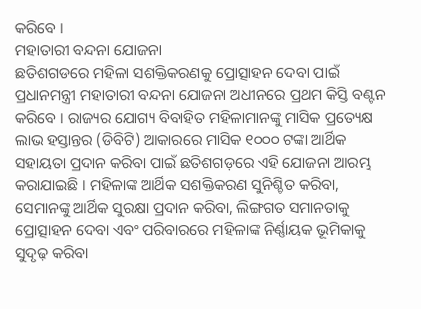କରିବେ ।
ମହାତାରୀ ବନ୍ଦନା ଯୋଜନା
ଛତିଶଗଡରେ ମହିଳା ସଶକ୍ତିକରଣକୁ ପ୍ରୋତ୍ସାହନ ଦେବା ପାଇଁ ପ୍ରଧାନମନ୍ତ୍ରୀ ମହାତାରୀ ବନ୍ଦନା ଯୋଜନା ଅଧୀନରେ ପ୍ରଥମ କିସ୍ତି ବଣ୍ଟନ କରିବେ । ରାଜ୍ୟର ଯୋଗ୍ୟ ବିବାହିତ ମହିଳାମାନଙ୍କୁ ମାସିକ ପ୍ରତ୍ୟେକ୍ଷ ଲାଭ ହସ୍ତାନ୍ତର (ଡିବିଟି) ଆକାରରେ ମାସିକ ୧୦୦୦ ଟଙ୍କା ଆର୍ଥିକ ସହାୟତା ପ୍ରଦାନ କରିବା ପାଇଁ ଛତିଶଗଡ଼ରେ ଏହି ଯୋଜନା ଆରମ୍ଭ କରାଯାଇଛି । ମହିଳାଙ୍କ ଆର୍ଥିକ ସଶକ୍ତିକରଣ ସୁନିଶ୍ଚିତ କରିବା, ସେମାନଙ୍କୁ ଆର୍ଥିକ ସୁରକ୍ଷା ପ୍ରଦାନ କରିବା, ଲିଙ୍ଗଗତ ସମାନତାକୁ ପ୍ରୋତ୍ସାହନ ଦେବା ଏବଂ ପରିବାରରେ ମହିଳାଙ୍କ ନିର୍ଣ୍ଣାୟକ ଭୂମିକାକୁ ସୁଦୃଢ଼ କରିବା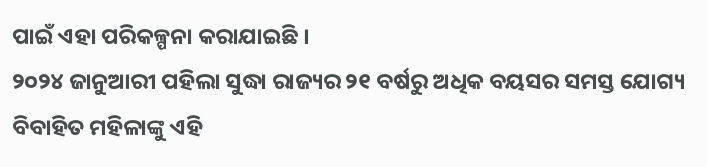ପାଇଁ ଏହା ପରିକଳ୍ପନା କରାଯାଇଛି ।
୨୦୨୪ ଜାନୁଆରୀ ପହିଲା ସୁଦ୍ଧା ରାଜ୍ୟର ୨୧ ବର୍ଷରୁ ଅଧିକ ବୟସର ସମସ୍ତ ଯୋଗ୍ୟ ବିବାହିତ ମହିଳାଙ୍କୁ ଏହି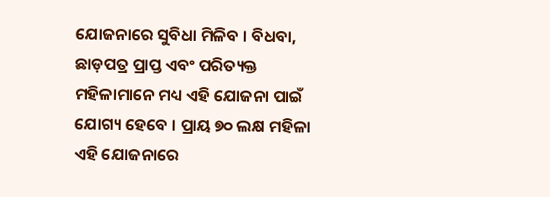ଯୋଜନାରେ ସୁବିଧା ମିଳିବ । ବିଧବା, ଛାଡ଼ପତ୍ର ପ୍ରାପ୍ତ ଏବଂ ପରିତ୍ୟକ୍ତ ମହିଳାମାନେ ମଧ୍ୟ ଏହି ଯୋଜନା ପାଇଁ ଯୋଗ୍ୟ ହେବେ । ପ୍ରାୟ ୭୦ ଲକ୍ଷ ମହିଳା ଏହି ଯୋଜନାରେ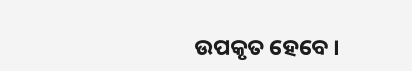ଉପକୃତ ହେବେ ।